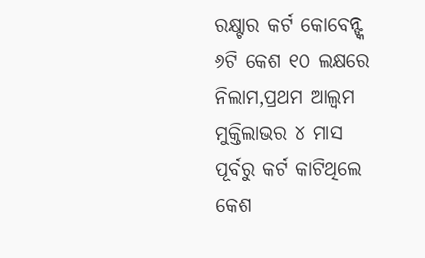ରକ୍ଷ୍ଟାର କର୍ଟ କୋବେନ୍ଙ୍କ ୬ଟି କେଶ ୧୦ ଲକ୍ଷରେ ନିଲାମ,ପ୍ରଥମ ଆଲ୍ବମ ମୁକ୍ତିଲାଭର ୪ ମାସ ପୂର୍ବରୁ କର୍ଟ କାଟିଥିଲେ କେଶ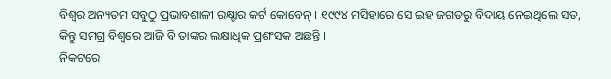ବିଶ୍ୱର ଅନ୍ୟତମ ସବୁଠୁ ପ୍ରଭାବଶାଳୀ ରକ୍ଷ୍ଟାର କର୍ଟ କୋବେନ୍ । ୧୯୯୪ ମସିହାରେ ସେ ଇହ ଜଗତରୁ ବିଦାୟ ନେଇଥିଲେ ସତ, କିନ୍ତୁ ସମଗ୍ର ବିଶ୍ୱରେ ଆଜି ବି ତାଙ୍କର ଲକ୍ଷାଧିକ ପ୍ରଶଂସକ ଅଛନ୍ତି ।
ନିକଟରେ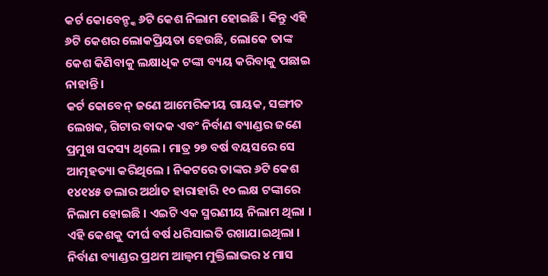କର୍ଟ କୋବେନ୍ଙ୍କ ୬ଟି କେଶ ନିଲାମ ହୋଇଛି । କିନ୍ତୁ ଏହି ୬ଟି କେଶର ଲୋକପ୍ରିୟତା ହେଉଛି, ଲୋକେ ତାଙ୍କ କେଶ କିଣିବାକୁ ଲକ୍ଷାଧିକ ଟଙ୍କା ବ୍ୟୟ କରିବାକୁ ପଛାଇ ନାହାନ୍ତି ।
କର୍ଟ କୋବେନ୍ ଜଣେ ଆମେରିକୀୟ ଗାୟକ, ସଙ୍ଗୀତ ଲେଖକ, ଗିଟାର ବାଦକ ଏବଂ ନିର୍ବାଣ ବ୍ୟାଣ୍ଡର ଜଣେ ପ୍ରମୁଖ ସଦସ୍ୟ ଥିଲେ । ମାତ୍ର ୨୭ ବର୍ଷ ବୟସରେ ସେ ଆତ୍ମହତ୍ୟା କରିଥିଲେ । ନିକଟରେ ତାଙ୍କର ୬ଟି କେଶ ୧୪୧୪୫ ଡଲାର ଅର୍ଥାତ ହାରାହାରି ୧୦ ଲକ୍ଷ ଟଙ୍କାରେ ନିଲାମ ହୋଇଛି । ଏଇଟି ଏକ ସ୍ମରଣୀୟ ନିଲାମ ଥିଲା ।
ଏହି କେଶକୁ ଦୀର୍ଘ ବର୍ଷ ଧରିସାଇତି ରଖାଯାଇଥିଲା । ନିର୍ବାଣ ବ୍ୟାଣ୍ଡର ପ୍ରଥମ ଆଲ୍ବମ ମୁକ୍ତିଲାଭର ୪ ମାସ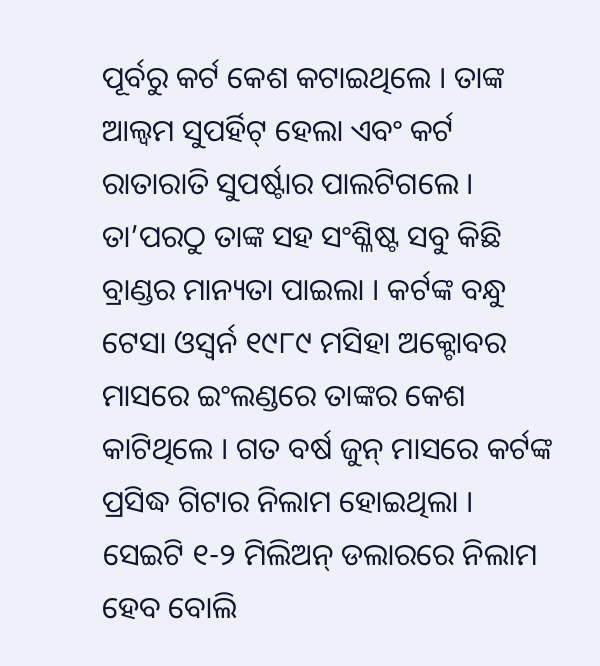ପୂର୍ବରୁ କର୍ଟ କେଶ କଟାଇଥିଲେ । ତାଙ୍କ ଆଲ୍ବମ ସୁପର୍ହିଟ୍ ହେଲା ଏବଂ କର୍ଟ ରାତାରାତି ସୁପର୍ଷ୍ଟାର ପାଲଟିଗଲେ । ତା’ପରଠୁ ତାଙ୍କ ସହ ସଂଶ୍ଳିଷ୍ଟ ସବୁ କିଛି ବ୍ରାଣ୍ଡର ମାନ୍ୟତା ପାଇଲା । କର୍ଟଙ୍କ ବନ୍ଧୁ ଟେସା ଓସ୍ବର୍ନ ୧୯୮୯ ମସିହା ଅକ୍ଟୋବର ମାସରେ ଇଂଲଣ୍ଡରେ ତାଙ୍କର କେଶ କାଟିଥିଲେ । ଗତ ବର୍ଷ ଜୁନ୍ ମାସରେ କର୍ଟଙ୍କ ପ୍ରସିଦ୍ଧ ଗିଟାର ନିଲାମ ହୋଇଥିଲା ।
ସେଇଟି ୧-୨ ମିଲିଅନ୍ ଡଲାରରେ ନିଲାମ ହେବ ବୋଲି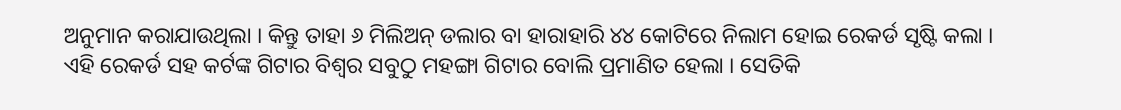ଅନୁମାନ କରାଯାଉଥିଲା । କିନ୍ତୁ ତାହା ୬ ମିଲିଅନ୍ ଡଲାର ବା ହାରାହାରି ୪୪ କୋଟିରେ ନିଲାମ ହୋଇ ରେକର୍ଡ ସୃଷ୍ଟି କଲା । ଏହି ରେକର୍ଡ ସହ କର୍ଟଙ୍କ ଗିଟାର ବିଶ୍ୱର ସବୁଠୁ ମହଙ୍ଗା ଗିଟାର ବୋଲି ପ୍ରମାଣିତ ହେଲା । ସେତିକି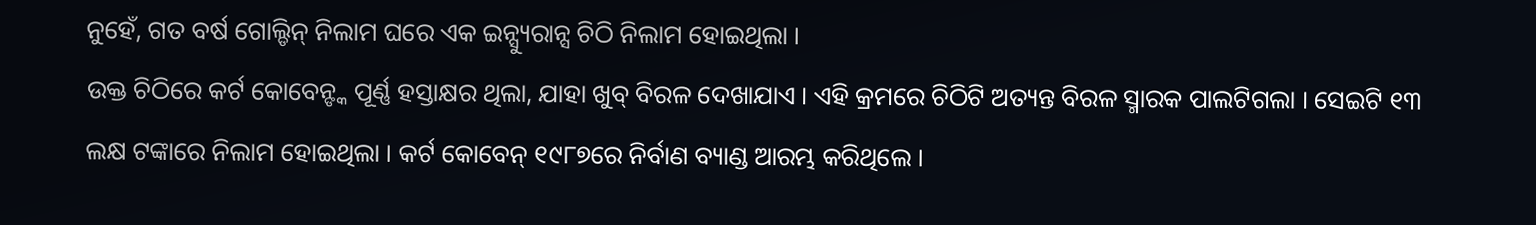ନୁହେଁ, ଗତ ବର୍ଷ ଗୋଲ୍ଡିନ୍ ନିଲାମ ଘରେ ଏକ ଇନ୍ସ୍ୟୁରାନ୍ସ ଚିଠି ନିଲାମ ହୋଇଥିଲା ।
ଉକ୍ତ ଚିଠିରେ କର୍ଟ କୋବେନ୍ଙ୍କ ପୂର୍ଣ୍ଣ ହସ୍ତାକ୍ଷର ଥିଲା, ଯାହା ଖୁବ୍ ବିରଳ ଦେଖାଯାଏ । ଏହି କ୍ରମରେ ଚିଠିଟି ଅତ୍ୟନ୍ତ ବିରଳ ସ୍ମାରକ ପାଲଟିଗଲା । ସେଇଟି ୧୩ ଲକ୍ଷ ଟଙ୍କାରେ ନିଲାମ ହୋଇଥିଲା । କର୍ଟ କୋବେନ୍ ୧୯୮୭ରେ ନିର୍ବାଣ ବ୍ୟାଣ୍ଡ ଆରମ୍ଭ କରିଥିଲେ ।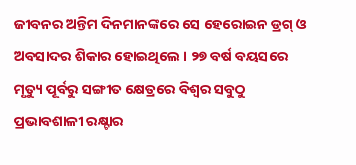ଜୀବନର ଅନ୍ତିମ ଦିନମାନଙ୍କରେ ସେ ହେରୋଇନ ଡ୍ରଗ୍ ଓ ଅବସାଦର ଶିକାର ହୋଇଥିଲେ । ୨୭ ବର୍ଷ ବୟସରେ ମୃତ୍ୟୁ ପୂର୍ବରୁ ସଙ୍ଗୀତ କ୍ଷେତ୍ରରେ ବିଶ୍ୱର ସବୁଠୁ ପ୍ରଭାବଶାଳୀ ରକ୍ଷ୍ଟାର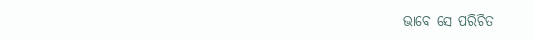ଭାବେ ସେ ପରିଚିତ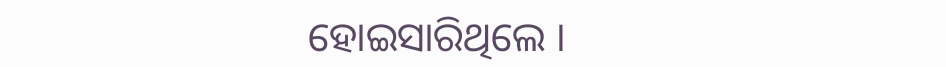ହୋଇସାରିଥିଲେ ।